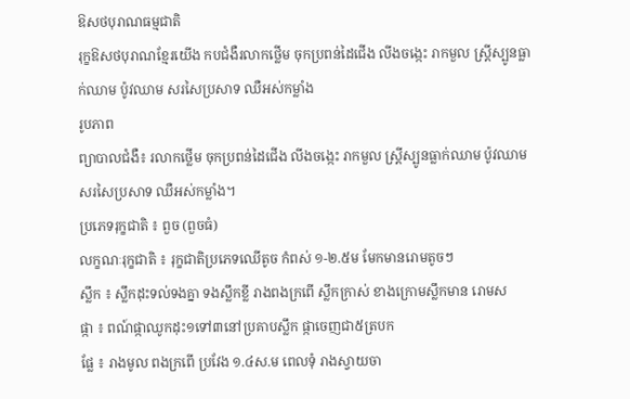ឱសថបុរាណធម្មជាតិ
រុក្ខឱសថបុរាណខ្មែរយើង កបជំងឺរលាកថ្លើម ចុកប្រពន់ដៃជើង លីងចង្កេះ រាកមួល ស្រ្តីស្បូនធ្លាក់ឈាម ប៉ូវឈាម សរសៃប្រសាទ ឈឺអស់កម្លាំង
រូបភាព
ព្យាបាលជំងឺ៖ រលាកថ្លើម ចុកប្រពន់ដៃជើង លីងចង្កេះ រាកមួល ស្រ្តីស្បូនធ្លាក់ឈាម ប៉ូវឈាម សរសៃប្រសាទ ឈឺអស់កម្លាំង។
ប្រភេទរុក្ខជាតិ ៖ ពួច (ពួចធំ)
លក្ខណៈរុក្ខជាតិ ៖ រុក្ខជាតិប្រភេទឈើតូច កំពស់ ១-២.៥ម មែកមានរោមតូចៗ
ស្លឹក ៖ ស្លឹកដុះទល់ទងគ្នា ទងស្លឹកខ្លី រាងពងក្រពើ ស្លឹកក្រាស់ ខាងក្រោមស្លឹកមាន រោមស
ផ្កា ៖ ពណ៍ផ្កាឈូកដុះ១ទៅ៣នៅប្រគាបស្លឹក ផ្កាចេញជា៥ត្របក
ផ្លែ ៖ រាងមូល ពងក្រពើ ប្រវែង ១.៤ស.ម ពេលទុំ រាងស្វាយចា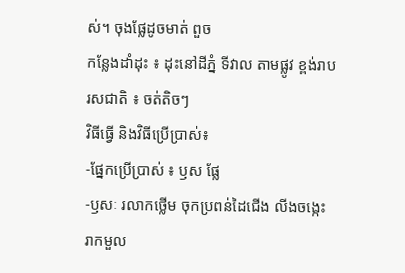ស់។ ចុងផ្លែដូចមាត់ ពួច
កន្លែងដាំដុះ ៖ ដុះនៅដីភ្នំ ទីវាល តាមផ្លូវ ខ្ពង់រាប
រសជាតិ ៖ ចត់តិចៗ
វិធីធ្វើ និងវិធីប្រើប្រាស់៖
-ផ្នែកប្រើប្រាស់ ៖ ឫស ផ្លែ
-ឫសៈ រលាកថ្លើម ចុកប្រពន់ដៃជើង លីងចង្កេះ រាកមួល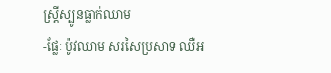ស្រ្តីស្បូនធ្លាក់ឈាម
-ផ្លែៈ ប៉ូវឈាម សរសៃប្រសាទ ឈឺអ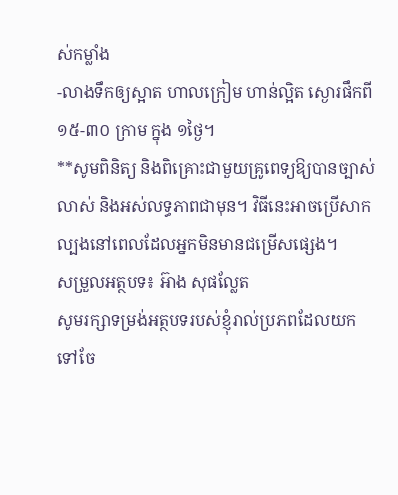ស់កម្លាំង
-លាងទឹកឲ្យស្អាត ហាលក្រៀម ហាន់ល្អិត ស្ងោរផឹកពី ១៥-៣០ ក្រាម ក្នុង ១ថ្ងៃ។
**សូមពិនិត្យ និងពិគ្រោះជាមួយគ្រូពេទ្យឱ្យបានច្បាស់លាស់ និងអស់លទ្ធភាពជាមុន។ វិធីនេះអាចប្រើសាកល្បងនៅពេលដែលអ្នកមិនមានជម្រើសផ្សេង។
សម្រួលអត្ថបទ៖ អ៊ាង សុផល្លែត
សូមរក្សាទម្រង់អត្ថបទរបស់ខ្ញុំរាល់ប្រភពដែលយកទៅចែ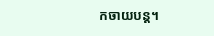កចាយបន្ត។